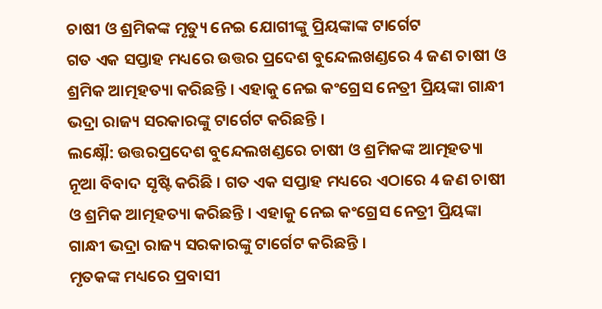ଚାଷୀ ଓ ଶ୍ରମିକଙ୍କ ମୃତ୍ୟୁ ନେଇ ଯୋଗୀଙ୍କୁ ପ୍ରିୟଙ୍କାଙ୍କ ଟାର୍ଗେଟ
ଗତ ଏକ ସପ୍ତାହ ମଧ୍ୟରେ ଉତ୍ତର ପ୍ରଦେଶ ବୁନ୍ଦେଲଖଣ୍ଡରେ 4 ଜଣ ଚାଷୀ ଓ ଶ୍ରମିକ ଆତ୍ମହତ୍ୟା କରିଛନ୍ତି । ଏହାକୁ ନେଇ କଂଗ୍ରେସ ନେତ୍ରୀ ପ୍ରିୟଙ୍କା ଗାନ୍ଧୀ ଭଦ୍ରା ରାଜ୍ୟ ସରକାରଙ୍କୁ ଟାର୍ଗେଟ କରିଛନ୍ତି ।
ଲକ୍ଷ୍ନୌ: ଉତ୍ତରପ୍ରଦେଶ ବୁନ୍ଦେଲଖଣ୍ଡରେ ଚାଷୀ ଓ ଶ୍ରମିକଙ୍କ ଆତ୍ମହତ୍ୟା ନୂଆ ବିବାଦ ସୃଷ୍ଟି କରିଛି । ଗତ ଏକ ସପ୍ତାହ ମଧ୍ୟରେ ଏଠାରେ 4 ଜଣ ଚାଷୀ ଓ ଶ୍ରମିକ ଆତ୍ମହତ୍ୟା କରିଛନ୍ତି । ଏହାକୁ ନେଇ କଂଗ୍ରେସ ନେତ୍ରୀ ପ୍ରିୟଙ୍କା ଗାନ୍ଧୀ ଭଦ୍ରା ରାଜ୍ୟ ସରକାରଙ୍କୁ ଟାର୍ଗେଟ କରିଛନ୍ତି ।
ମୃତକଙ୍କ ମଧ୍ୟରେ ପ୍ରବାସୀ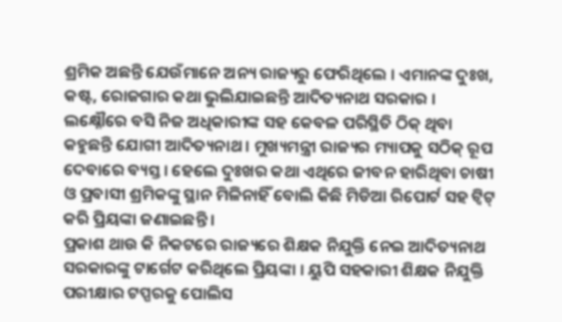ଶ୍ରମିକ ଅଛନ୍ତି ଯେଉଁମାନେ ଅନ୍ୟ ରାଜ୍ୟରୁ ଫେରିଥିଲେ । ଏମାନଙ୍କ ଦୁଃଖ, କଷ୍ଟ, ରୋଜଗାର କଥା ଭୁଲିଯାଇଛନ୍ତି ଆଦିତ୍ୟନାଥ ସରକାର । ଲକ୍ଷ୍ନୌରେ ବସି ନିଜ ଅଧିକାରୀଙ୍କ ସହ କେବଳ ପରିସ୍ଥିତି ଠିକ୍ ଥିବା କହୁଛନ୍ତି ଯୋଗୀ ଆଦିତ୍ୟନାଥ । ମୁଖ୍ୟମନ୍ତ୍ରୀ ରାଜ୍ୟର ମ୍ୟାପକୁ ସଠିକ୍ ରୂପ ଦେବାରେ ବ୍ୟସ୍ତ । ହେଲେ ଦୁଃଖର କଥା ଏଥିରେ ଜୀବନ ହାରିଥିବା ଚାଷୀ ଓ ପ୍ରବାସୀ ଶ୍ରମିକଙ୍କୁ ସ୍ଥାନ ମିଳିନାହିଁ ବୋଲି କିଛି ମିଡିଆ ରିପୋର୍ଟ ସହ ଟ୍ବିଟ୍ କରି ପ୍ରିୟଙ୍କା ଜଣାଇଛନ୍ତି ।
ପ୍ରକାଶ ଥାଉ କି ନିକଟରେ ରାଜ୍ୟରେ ଶିକ୍ଷକ ନିଯୁକ୍ତି ନେଇ ଆଦିତ୍ୟନାଥ ସରକାରଙ୍କୁ ଟାର୍ଗେଟ କରିଥିଲେ ପ୍ରିୟଙ୍କା । ୟୁପି ସହକାରୀ ଶିକ୍ଷକ ନିଯୁକ୍ତି ପରୀକ୍ଷାର ଟପ୍ପରକୁ ପୋଲିସ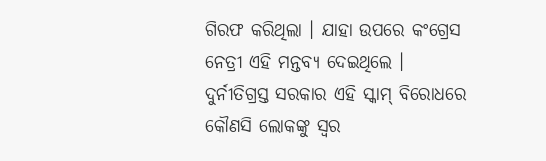ଗିରଫ କରିଥିଲା । ଯାହା ଉପରେ କଂଗ୍ରେସ ନେତ୍ରୀ ଏହି ମନ୍ତବ୍ୟ ଦେଇଥିଲେ । ଦୁର୍ନୀତିଗ୍ରସ୍ତ ସରକାର ଏହି ସ୍କାମ୍ ବିରୋଧରେ କୌଣସି ଲୋକଙ୍କୁ ସ୍ବର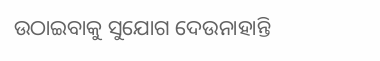ଉଠାଇବାକୁ ସୁଯୋଗ ଦେଉନାହାନ୍ତି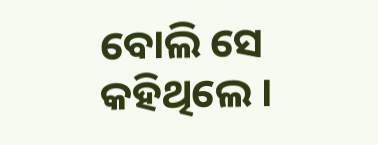ବୋଲି ସେ କହିଥିଲେ ।